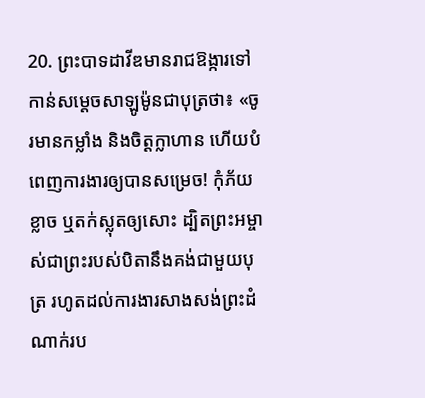20. ព្រះបាទដាវីឌមានរាជឱង្ការទៅកាន់សម្ដេចសាឡូម៉ូនជាបុត្រថា៖ «ចូរមានកម្លាំង និងចិត្តក្លាហាន ហើយបំពេញការងារឲ្យបានសម្រេច! កុំភ័យខ្លាច ឬតក់ស្លុតឲ្យសោះ ដ្បិតព្រះអម្ចាស់ជាព្រះរបស់បិតានឹងគង់ជាមួយបុត្រ រហូតដល់ការងារសាងសង់ព្រះដំណាក់រប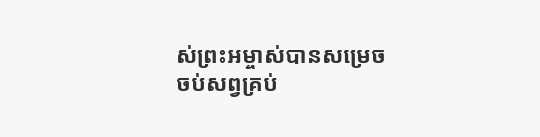ស់ព្រះអម្ចាស់បានសម្រេចចប់សព្វគ្រប់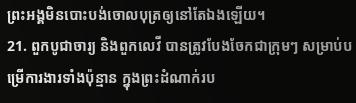ព្រះអង្គមិនបោះបង់ចោលបុត្រឲ្យនៅតែឯងឡើយ។
21. ពួកបូជាចារ្យ និងពួកលេវី បានត្រូវបែងចែកជាក្រុមៗ សម្រាប់បម្រើការងារទាំងប៉ុន្មាន ក្នុងព្រះដំណាក់រប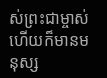ស់ព្រះជាម្ចាស់ ហើយក៏មានមនុស្ស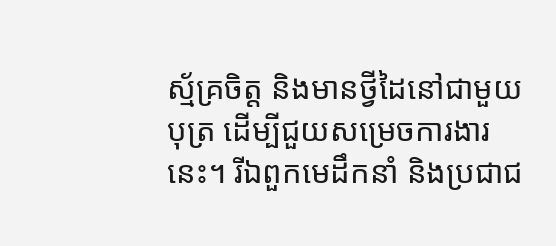ស្ម័គ្រចិត្ត និងមានថ្វីដៃនៅជាមួយបុត្រ ដើម្បីជួយសម្រេចការងារនេះ។ រីឯពួកមេដឹកនាំ និងប្រជាជ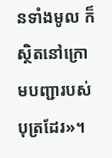នទាំងមូល ក៏ស្ថិតនៅក្រោមបញ្ជារបស់បុត្រដែរ»។